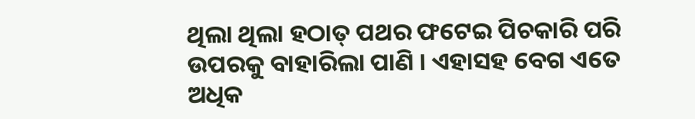ଥିଲା ଥିଲା ହଠାତ୍ ପଥର ଫଟେଇ ପିଚକାରି ପରି ଉପରକୁ ବାହାରିଲା ପାଣି । ଏହାସହ ବେଗ ଏତେ ଅଧିକ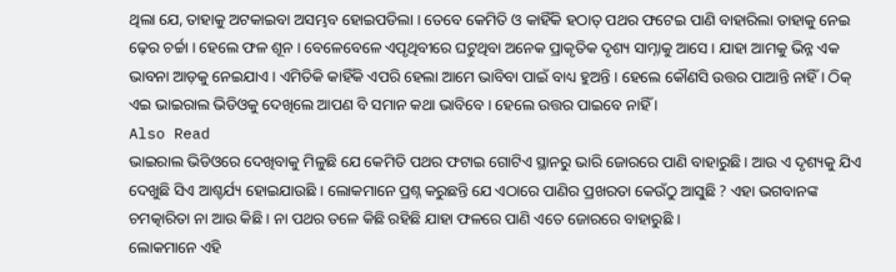ଥିଲା ଯେ, ତାହାକୁ ଅଟକାଇବା ଅସମ୍ଭବ ହୋଇପଡିଲା । ତେବେ କେମିତି ଓ କାହିଁକି ହଠାତ୍ ପଥର ଫଟେଇ ପାଣି ବାହାରିଲା ତାହାକୁ ନେଇ ଢ଼େର ଚର୍ଚ୍ଚା । ହେଲେ ଫଳ ଶୂନ । ବେଳେବେଳେ ଏପୃଥିବୀରେ ଘଟୁଥିବା ଅନେକ ପ୍ରାକୃତିକ ଦୃଶ୍ୟ ସାମ୍ନାକୁ ଆସେ । ଯାହା ଆମକୁ ଭିନ୍ନ ଏକ ଭାବନା ଆଡ଼କୁ ନେଇଯାଏ । ଏମିତିକି କାହିଁକି ଏପରି ହେଲା ଆମେ ଭାବିବା ପାଇଁ ବାଧ୍ୟ ହୁଅନ୍ତି । ହେଲେ କୌଣସି ଉତ୍ତର ପାଆନ୍ତି ନାହିଁ । ଠିକ୍ ଏଇ ଭାଇରାଲ ଭିଡିଓକୁ ଦେଖିଲେ ଆପଣ ବି ସମାନ କଥା ଭାବିବେ । ହେଲେ ଉତ୍ତର ପାଇବେ ନାହିଁ ।
Also Read
ଭାଇରାଲ ଭିଡିଓରେ ଦେଖିବାକୁ ମିଳୁଛି ଯେ କେମିତି ପଥର ଫଟାଇ ଗୋଟିଏ ସ୍ଥାନରୁ ଭାରି ଜୋରରେ ପାଣି ବାହାରୁଛି । ଆଉ ଏ ଦୃଶ୍ୟକୁ ଯିଏ ଦେଖୁଛି ସିଏ ଆଶ୍ଚର୍ଯ୍ୟ ହୋଇଯାଉଛି । ଲୋକମାନେ ପ୍ରଶ୍ନ କରୁଛନ୍ତି ଯେ ଏଠାରେ ପାଣିର ପ୍ରଖରତା କେଉଁଠୁ ଆସୁଛି ? ଏହା ଭଗବାନଙ୍କ ଚମତ୍କାରିତା ନା ଆଉ କିଛି । ନା ପଥର ତଳେ କିଛି ରହିଛି ଯାହା ଫଳରେ ପାଣି ଏତେ ଜୋରରେ ବାହାରୁଛି ।
ଲୋକମାନେ ଏହି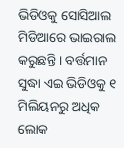ଭିଡିଓକୁ ସୋସିଆଲ ମିଡିଆରେ ଭାଇରାଲ କରୁଛନ୍ତି । ବର୍ତ୍ତମାନ ସୁଦ୍ଧା ଏଇ ଭିଡିଓକୁ ୧ ମିଲିୟନରୁ ଅଧିକ ଲୋକ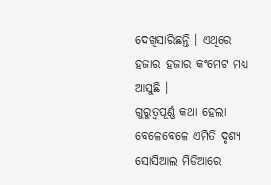ଦେଖିସାରିଛନ୍ତି । ଏଥିରେ ହଜାର ହଜାର କଂମେଟ ମଧ୍ୟ ଆସୁଛି ।
ଗୁରୁତ୍ୱପୂର୍ଣ୍ଣ କଥା ହେଲା ବେଳେବେଳେ ଏମିତି ଦୃଶ୍ୟ ସୋସିଆଲ ମିଡିଆରେ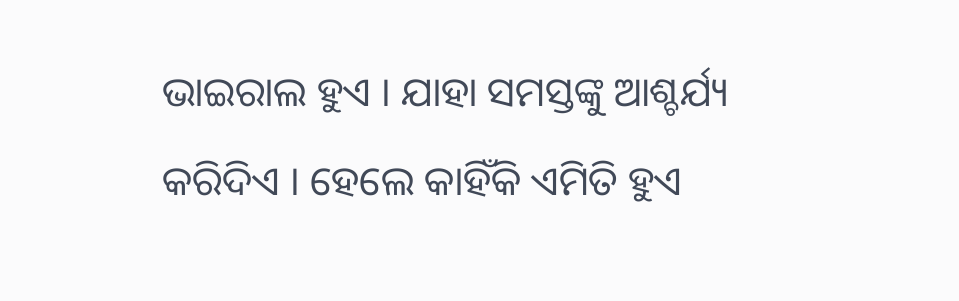ଭାଇରାଲ ହୁଏ । ଯାହା ସମସ୍ତଙ୍କୁ ଆଶ୍ଚର୍ଯ୍ୟ କରିଦିଏ । ହେଲେ କାହିଁକି ଏମିତି ହୁଏ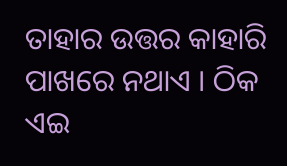ତାହାର ଉତ୍ତର କାହାରି ପାଖରେ ନଥାଏ । ଠିକ ଏଇ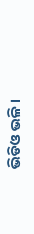ଭିଡିଓ ଭଳି ।